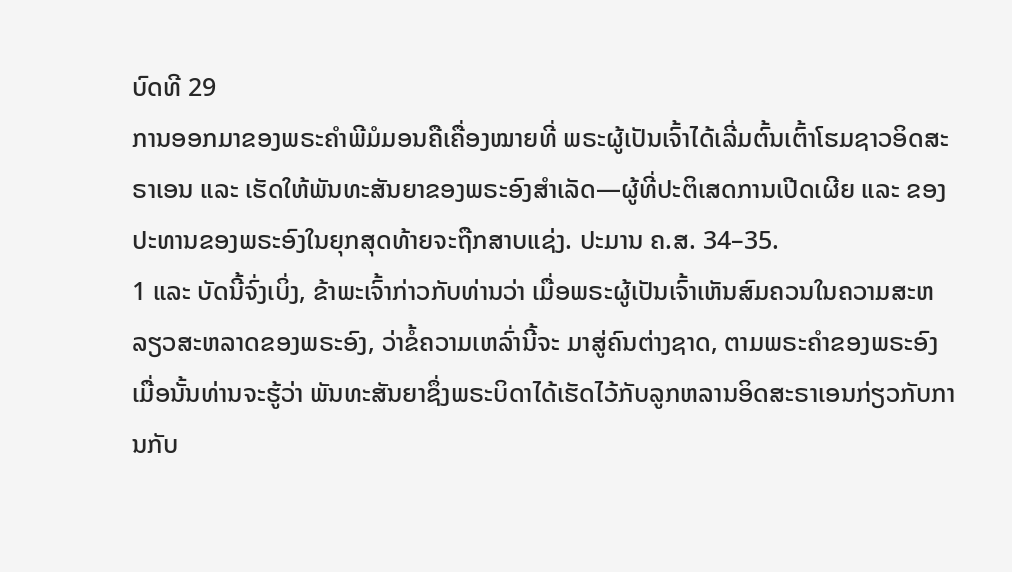ບົດທີ 29
ການອອກມາຂອງພຣະຄຳພີມໍມອນຄືເຄື່ອງໝາຍທີ່ ພຣະຜູ້ເປັນເຈົ້າໄດ້ເລີ່ມຕົ້ນເຕົ້າໂຮມຊາວອິດສະຣາເອນ ແລະ ເຮັດໃຫ້ພັນທະສັນຍາຂອງພຣະອົງສຳເລັດ—ຜູ້ທີ່ປະຕິເສດການເປີດເຜີຍ ແລະ ຂອງປະທານຂອງພຣະອົງໃນຍຸກສຸດທ້າຍຈະຖືກສາບແຊ່ງ. ປະມານ ຄ.ສ. 34–35.
1 ແລະ ບັດນີ້ຈົ່ງເບິ່ງ, ຂ້າພະເຈົ້າກ່າວກັບທ່ານວ່າ ເມື່ອພຣະຜູ້ເປັນເຈົ້າເຫັນສົມຄວນໃນຄວາມສະຫລຽວສະຫລາດຂອງພຣະອົງ, ວ່າຂໍ້ຄວາມເຫລົ່ານີ້ຈະ ມາສູ່ຄົນຕ່າງຊາດ, ຕາມພຣະຄຳຂອງພຣະອົງ ເມື່ອນັ້ນທ່ານຈະຮູ້ວ່າ ພັນທະສັນຍາຊຶ່ງພຣະບິດາໄດ້ເຮັດໄວ້ກັບລູກຫລານອິດສະຣາເອນກ່ຽວກັບການກັບ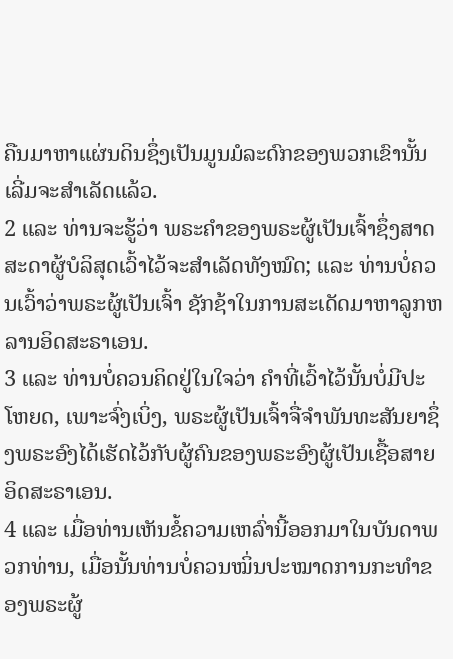ຄືນມາຫາແຜ່ນດິນຊຶ່ງເປັນມູນມໍລະດົກຂອງພວກເຂົານັ້ນເລີ່ມຈະສຳເລັດແລ້ວ.
2 ແລະ ທ່ານຈະຮູ້ວ່າ ພຣະຄຳຂອງພຣະຜູ້ເປັນເຈົ້າຊຶ່ງສາດສະດາຜູ້ບໍລິສຸດເວົ້າໄວ້ຈະສຳເລັດທັງໝົດ; ແລະ ທ່ານບໍ່ຄວນເວົ້າວ່າພຣະຜູ້ເປັນເຈົ້າ ຊັກຊ້າໃນການສະເດັດມາຫາລູກຫລານອິດສະຣາເອນ.
3 ແລະ ທ່ານບໍ່ຄວນຄິດຢູ່ໃນໃຈວ່າ ຄຳທີ່ເວົ້າໄວ້ນັ້ນບໍ່ມີປະໂຫຍດ, ເພາະຈົ່ງເບິ່ງ, ພຣະຜູ້ເປັນເຈົ້າຈື່ຈຳພັນທະສັນຍາຊຶ່ງພຣະອົງໄດ້ເຮັດໄວ້ກັບຜູ້ຄົນຂອງພຣະອົງຜູ້ເປັນເຊື້ອສາຍອິດສະຣາເອນ.
4 ແລະ ເມື່ອທ່ານເຫັນຂໍ້ຄວາມເຫລົ່ານີ້ອອກມາໃນບັນດາພວກທ່ານ, ເມື່ອນັ້ນທ່ານບໍ່ຄວນໝິ່ນປະໝາດການກະທຳຂອງພຣະຜູ້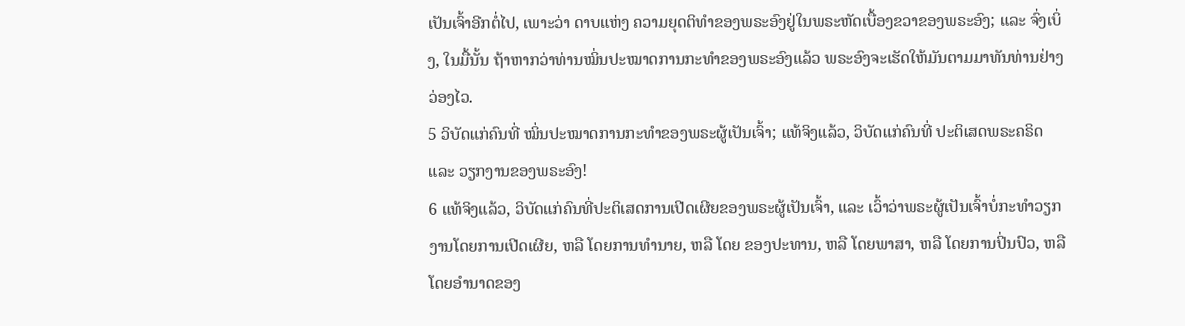ເປັນເຈົ້າອີກຕໍ່ໄປ, ເພາະວ່າ ດາບແຫ່ງ ຄວາມຍຸດຕິທຳຂອງພຣະອົງຢູ່ໃນພຣະຫັດເບື້ອງຂວາຂອງພຣະອົງ; ແລະ ຈົ່ງເບິ່ງ, ໃນມື້ນັ້ນ ຖ້າຫາກວ່າທ່ານໝິ່ນປະໝາດການກະທຳຂອງພຣະອົງແລ້ວ ພຣະອົງຈະເຮັດໃຫ້ມັນຕາມມາທັນທ່ານຢ່າງວ່ອງໄວ.
5 ວິບັດແກ່ຄົນທີ່ ໝິ່ນປະໝາດການກະທຳຂອງພຣະຜູ້ເປັນເຈົ້າ; ແທ້ຈິງແລ້ວ, ວິບັດແກ່ຄົນທີ່ ປະຕິເສດພຣະຄຣິດ ແລະ ວຽກງານຂອງພຣະອົງ!
6 ແທ້ຈິງແລ້ວ, ວິບັດແກ່ຄົນທີ່ປະຕິເສດການເປີດເຜີຍຂອງພຣະຜູ້ເປັນເຈົ້າ, ແລະ ເວົ້າວ່າພຣະຜູ້ເປັນເຈົ້າບໍ່ກະທຳວຽກງານໂດຍການເປີດເຜີຍ, ຫລື ໂດຍການທຳນາຍ, ຫລື ໂດຍ ຂອງປະທານ, ຫລື ໂດຍພາສາ, ຫລື ໂດຍການປິ່ນປົວ, ຫລື ໂດຍອຳນາດຂອງ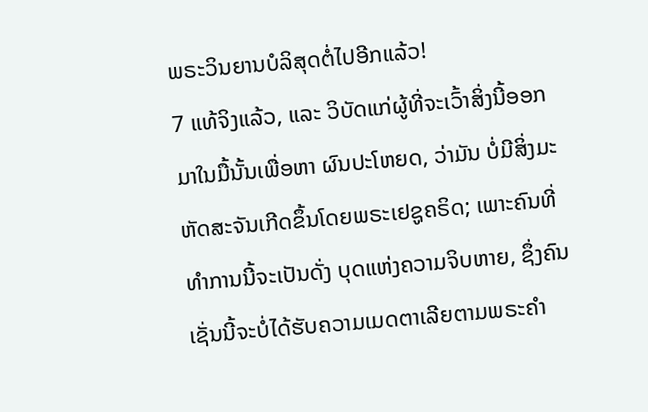ພຣະວິນຍານບໍລິສຸດຕໍ່ໄປອີກແລ້ວ!
7 ແທ້ຈິງແລ້ວ, ແລະ ວິບັດແກ່ຜູ້ທີ່ຈະເວົ້າສິ່ງນີ້ອອກມາໃນມື້ນັ້ນເພື່ອຫາ ຜົນປະໂຫຍດ, ວ່າມັນ ບໍ່ມີສິ່ງມະຫັດສະຈັນເກີດຂຶ້ນໂດຍພຣະເຢຊູຄຣິດ; ເພາະຄົນທີ່ທຳການນີ້ຈະເປັນດັ່ງ ບຸດແຫ່ງຄວາມຈິບຫາຍ, ຊຶ່ງຄົນເຊັ່ນນີ້ຈະບໍ່ໄດ້ຮັບຄວາມເມດຕາເລີຍຕາມພຣະຄຳ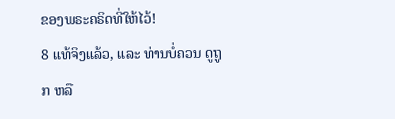ຂອງພຣະຄຣິດທີ່ໃຫ້ໄວ້!
8 ແທ້ຈິງແລ້ວ, ແລະ ທ່ານບໍ່ຄວນ ດູຖູກ ຫລື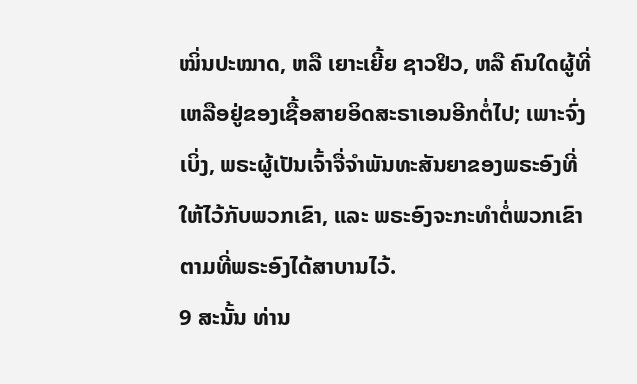ໝິ່ນປະໝາດ, ຫລື ເຍາະເຍີ້ຍ ຊາວຢິວ, ຫລື ຄົນໃດຜູ້ທີ່ເຫລືອຢູ່ຂອງເຊື້ອສາຍອິດສະຣາເອນອີກຕໍ່ໄປ; ເພາະຈົ່ງເບິ່ງ, ພຣະຜູ້ເປັນເຈົ້າຈື່ຈຳພັນທະສັນຍາຂອງພຣະອົງທີ່ໃຫ້ໄວ້ກັບພວກເຂົາ, ແລະ ພຣະອົງຈະກະທຳຕໍ່ພວກເຂົາຕາມທີ່ພຣະອົງໄດ້ສາບານໄວ້.
9 ສະນັ້ນ ທ່ານ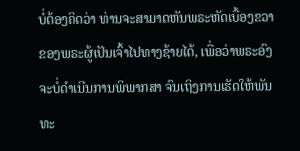ບໍ່ຕ້ອງຄິດວ່າ ທ່ານຈະສາມາດຫັນພຣະຫັດເບື້ອງຂວາຂອງພຣະຜູ້ເປັນເຈົ້າໄປທາງຊ້າຍໄດ້, ເພື່ອວ່າພຣະອົງຈະບໍ່ດຳເນີນການພິພາກສາ ຈົນເຖິງການເຮັດໃຫ້ພັນທະ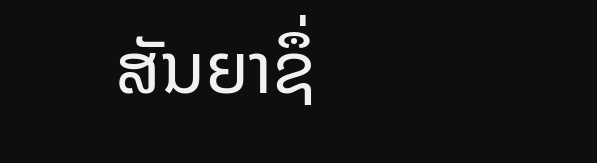ສັນຍາຊຶ່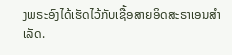ງພຣະອົງໄດ້ເຮັດໄວ້ກັບເຊື້ອສາຍອິດສະຣາເອນສຳເລັດ.